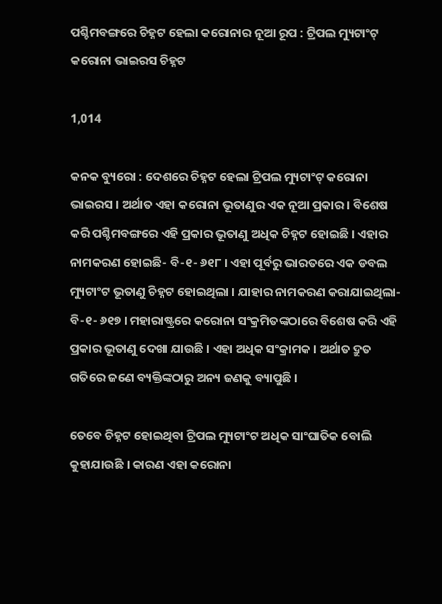ପଶ୍ଚିମବଙ୍ଗରେ ଚିହ୍ନଟ ହେଲା କରୋନାର ନୂଆ ରୂପ : ଟ୍ରିପଲ ମ୍ୟୁଟାଂଟ୍ କରୋନା ଭାଇରସ ଚିହ୍ନଟ

1,014

କନକ ବ୍ୟୁରୋ : ଦେଶରେ ଚିହ୍ନଟ ହେଲା ଟ୍ରିପଲ ମ୍ୟୁଟାଂଟ୍ କରୋନା ଭାଇରସ । ଅର୍ଥାତ ଏହା କରୋନା ଭୂତାଣୁର ଏକ ନୂଆ ପ୍ରକାର । ବିଶେଷ କରି ପଶ୍ଚିମବଙ୍ଗରେ ଏହି ପ୍ରକାର ଭୂତାଣୁ ଅଧିକ ଚିହ୍ନଟ ହୋଇଛି । ଏହାର ନାମକରଣ ହୋଇଛି- ବି-୧- ୬୧୮ । ଏହା ପୂର୍ବରୁ ଭାରତରେ ଏକ ଡବଲ ମ୍ୟୁଟାଂଟ ଭୂତାଣୁ ଚିହ୍ନଟ ହୋଇଥିଲା । ଯାହାର ନାମକରଣ କରାଯାଇଥିଲା- ବି-୧- ୬୧୭ । ମହାରାଷ୍ଟ୍ରରେ କରୋନା ସଂକ୍ରମିତଙ୍କଠାରେ ବିଶେଷ କରି ଏହି ପ୍ରକାର ଭୂତାଣୁ ଦେଖା ଯାଉଛି । ଏହା ଅଧିକ ସଂକ୍ରାମକ । ଅର୍ଥାତ ଦ୍ରୁତ ଗତିରେ ଜଣେ ବ୍ୟକ୍ତିଙ୍କଠାରୁ ଅନ୍ୟ ଜଣକୁ ବ୍ୟାପୁଛି ।

ତେବେ ଚିହ୍ନଟ ହୋଇଥିବା ଟ୍ରିପଲ ମ୍ୟୁଟାଂଟ ଅଧିକ ସାଂଘାତିକ ବୋଲି କୁହାଯାଉଛି । କାରଣ ଏହା କରୋନା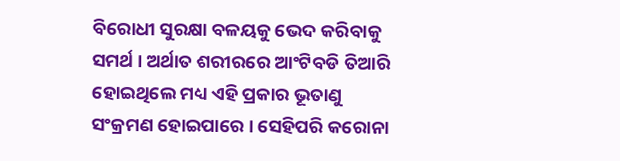ବିରୋଧୀ ସୁରକ୍ଷା ବଳୟକୁ ଭେଦ କରିବାକୁ ସମର୍ଥ । ଅର୍ଥାତ ଶରୀରରେ ଆଂଟିବଡି ତିଆରି ହୋଇଥିଲେ ମଧ୍ୟ ଏହି ପ୍ରକାର ଭୂତାଣୁ ସଂକ୍ରମଣ ହୋଇପାରେ । ସେହିପରି କରୋନା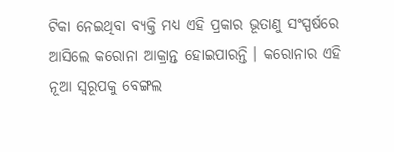ଟିକା ନେଇଥିବା ବ୍ୟକ୍ତି ମଧ୍ୟ ଏହି ପ୍ରକାର ଭୂତାଣୁ ସଂସ୍ପର୍ଷରେ ଆସିଲେ କରୋନା ଆକ୍ରାନ୍ତ ହୋଇପାରନ୍ତି । କରୋନାର ଏହି ନୂଆ ସ୍ୱରୂପକୁ ବେଙ୍ଗଲ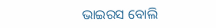ଭାଇରସ ବୋଲି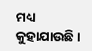ମଧ୍ୟ କୁହାଯାଉଛି ।